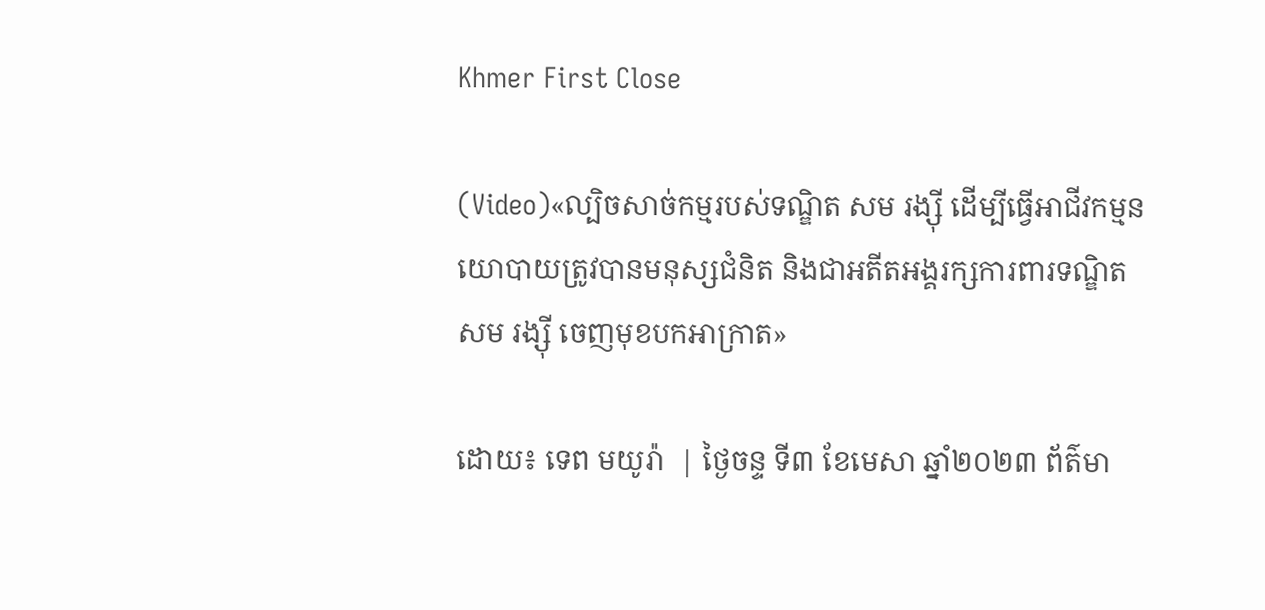Khmer First Close

(Video)«ល្បិចសាច់កម្មរបស់ទណ្ឌិត សម រង្ស៊ី ដើម្បីធ្វើអាជីវកម្មនយោបាយត្រូវបានមនុស្សជំនិត និងជាអតីតអង្គរក្សការពារទណ្ឌិត សម រង្ស៊ី ចេញមុខបកអាក្រាត»

ដោយ៖ ទេព មយូរ៉ា  | ថ្ងៃចន្ទ ទី៣ ខែមេសា ឆ្នាំ២០២៣ ព័ត៌មា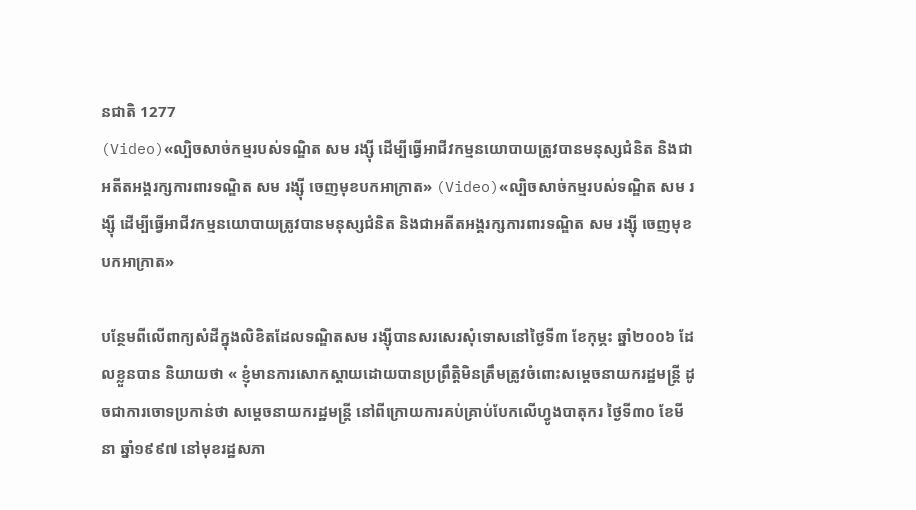នជាតិ 1277
(Video)«ល្បិចសាច់កម្មរបស់ទណ្ឌិត សម រង្ស៊ី ដើម្បីធ្វើអាជីវកម្មនយោបាយត្រូវបានមនុស្សជំនិត និងជាអតីតអង្គរក្សការពារទណ្ឌិត សម រង្ស៊ី ចេញមុខបកអាក្រាត» (Video)«ល្បិចសាច់កម្មរបស់ទណ្ឌិត សម រង្ស៊ី ដើម្បីធ្វើអាជីវកម្មនយោបាយត្រូវបានមនុស្សជំនិត និងជាអតីតអង្គរក្សការពារទណ្ឌិត សម រង្ស៊ី ចេញមុខបកអាក្រាត»

បន្ថែមពីលើពាក្យសំដីក្នុងលិខិតដែលទណ្ឌិតសម រង្ស៊ីបានសរសេរសុំទោសនៅថ្ងៃទី៣ ខែកុម្ភះ ឆ្នាំ២០០៦ ដែលខ្លួនបាន និយាយថា « ខ្ញុំមានការសោកស្តាយដោយបានប្រព្រឹត្តិមិនត្រឹមត្រូវចំពោះសម្តេចនាយករដ្ឋមន្ត្រី ដូចជាការចោទប្រកាន់ថា សម្តេចនាយករដ្ឋមន្ត្រី នៅពីក្រោយការគប់គ្រាប់បែកលើហ្វូងបាតុករ ថ្ងៃទី៣០ ខែមីនា ឆ្នាំ១៩៩៧ នៅមុខរដ្ឋសភា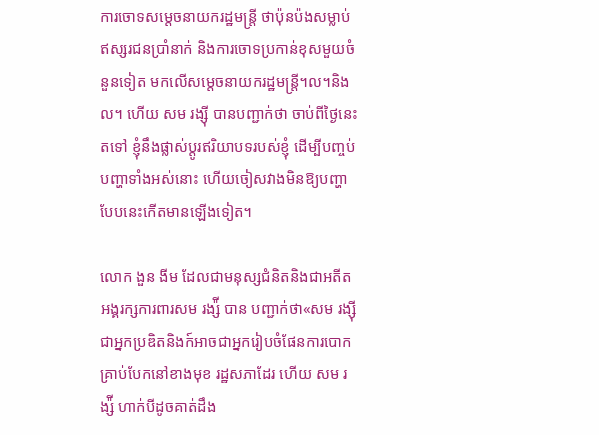ការចោទសម្តេចនាយករដ្ឋមន្ត្រី ថាប៉ុនប៉ងសម្លាប់ឥស្សរជនប្រាំនាក់ និងការចោទប្រកាន់ខុសមួយចំនួនទៀត មកលើសម្តេចនាយករដ្ឋមន្ត្រី។ល។និងល។ ហើយ សម រង្ស៊ី បានបញ្ជាក់ថា ចាប់ពីថ្ងៃនេះតទៅ ខ្ញុំនឹងផ្លាស់ប្តូរឥរិយាបទរបស់ខ្ញុំ ដើម្បីបញ្ចប់បញ្ហាទាំងអស់នោះ ហើយចៀសវាងមិនឱ្យបញ្ហាបែបនេះកើតមានឡើងទៀត។

លោក ងួន ងីម ដែលជាមនុស្សជំនិតនិងជាអតីតអង្គរក្សការពារសម រង្ស៉ី បាន បញ្ជាក់ថា«សម រង្ស៊ីជាអ្នកប្រឌិតនិងក៍អាចជាអ្នករៀបចំផែនការបោកគ្រាប់បែកនៅខាងមុខ រដ្ឋសភាដែរ ហើយ សម រង្ស៉ី ហាក់បីដូចគាត់ដឹង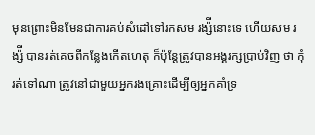មុនព្រោះមិនមែនជាការគប់សំដៅទៅរកសម រង្ស៉ីនោះទេ ហើយសម រង្ស៉ី បានរត់គេចពីកន្លែងកើតហេតុ ក៏ប៉ុន្តែត្រូវបានអង្គរក្សប្រាប់វិញ ថា កុំរត់ទៅណា ត្រូវនៅជាមួយអ្នករងគ្រោះដើម្បីឲ្យអ្នកគាំទ្រ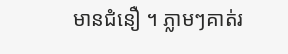មានជំនឿ ។ ភ្លាមៗគាត់រ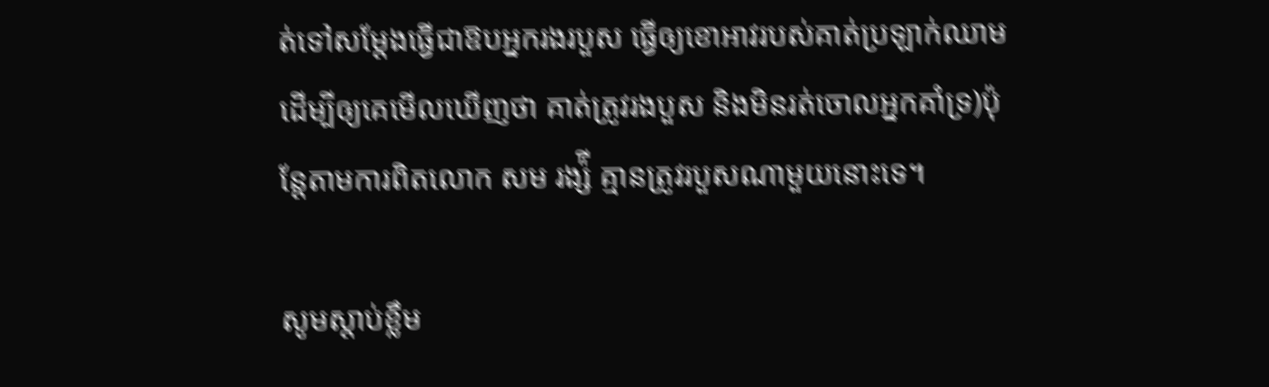ត់ទៅសម្តែងធ្វើជាឱបអ្នករងរបួស ធ្វើឲ្យខោអាវរបស់គាត់ប្រឡាក់ឈាម ដើម្បីឲ្យគេមើលឃើញថា គាត់ត្រូវរងបួស និងមិនរត់ចោលអ្នកគាំទ្រ)ប៉ុន្តែតាមការពិតលោក សម រង្ស៉ី គ្មានត្រូវរបួសណាមួយនោះទេ។

សូមស្តាប់ខ្លឹម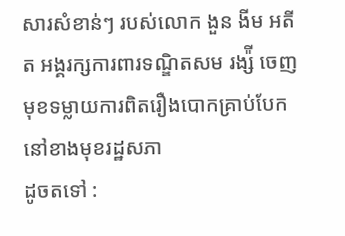សារសំខាន់ៗ របស់លោក ងួន ងីម អតីត អង្គរក្សការពារទណ្ឌិតសម រង្ស៉ី ចេញមុខទម្លាយការពិតរឿងបោកគ្រាប់បែកនៅខាងមុខរដ្ឋសភា
ដូចតទៅ :